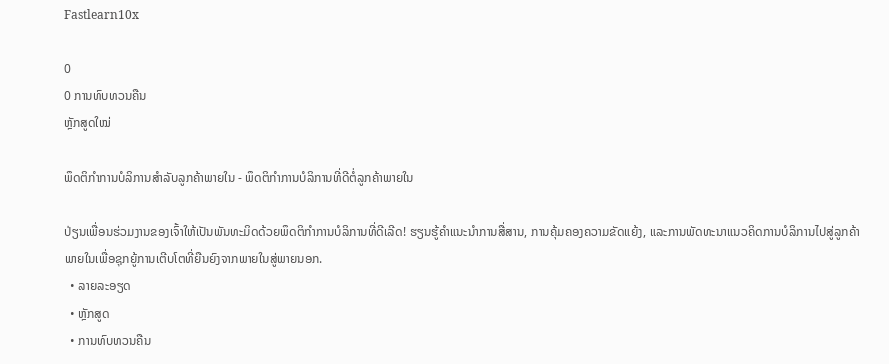Fastlearn10x

0
0 ການທົບທວນຄືນ
ຫຼັກສູດໃໝ່

ພຶດຕິກໍາການບໍລິການສໍາລັບລູກຄ້າພາຍໃນ - ພຶດຕິກໍາການບໍລິການທີ່ດີຕໍ່ລູກຄ້າພາຍໃນ

ປ່ຽນເພື່ອນຮ່ວມງານຂອງເຈົ້າໃຫ້ເປັນພັນທະມິດດ້ວຍພຶດຕິກໍາການບໍລິການທີ່ດີເລີດ! ຮຽນຮູ້ຄໍາແນະນໍາການສື່ສານ, ການຄຸ້ມຄອງຄວາມຂັດແຍ້ງ, ແລະການພັດທະນາແນວຄິດການບໍລິການໄປສູ່ລູກຄ້າພາຍໃນເພື່ອຊຸກຍູ້ການເຕີບໂຕທີ່ຍືນຍົງຈາກພາຍໃນສູ່ພາຍນອກ.
  • ລາຍລະອຽດ
  • ຫຼັກສູດ
  • ການທົບທວນຄືນ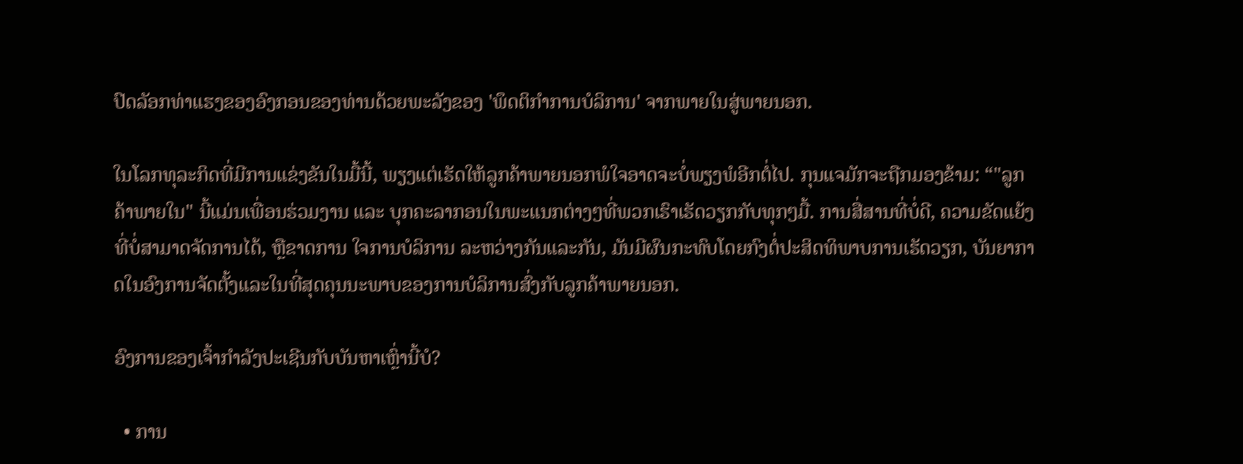ປົດລັອກທ່າແຮງຂອງອົງກອນຂອງທ່ານດ້ວຍພະລັງຂອງ 'ພຶດຕິກໍາການບໍລິການ' ຈາກພາຍໃນສູ່ພາຍນອກ.

ໃນໂລກທຸລະກິດທີ່ມີການແຂ່ງຂັນໃນມື້ນີ້, ພຽງແຕ່ເຮັດໃຫ້ລູກຄ້າພາຍນອກພໍໃຈອາດຈະບໍ່ພຽງພໍອີກຕໍ່ໄປ. ກຸນແຈມັກຈະຖືກມອງຂ້າມ: “"ລູກຄ້າພາຍໃນ" ນີ້ແມ່ນເພື່ອນຮ່ວມງານ ແລະ ບຸກຄະລາກອນໃນພະແນກຕ່າງໆທີ່ພວກເຮົາເຮັດວຽກກັບທຸກໆມື້. ການສື່ສານທີ່ບໍ່ດີ, ຄວາມຂັດແຍ້ງທີ່ບໍ່ສາມາດຈັດການໄດ້, ຫຼືຂາດການ ໃຈການບໍລິການ ລະຫວ່າງກັນແລະກັນ, ມັນມີຜົນກະທົບໂດຍກົງຕໍ່ປະສິດທິພາບການເຮັດວຽກ, ບັນຍາກາດໃນອົງການຈັດຕັ້ງແລະໃນທີ່ສຸດຄຸນນະພາບຂອງການບໍລິການສົ່ງກັບລູກຄ້າພາຍນອກ.

ອົງການຂອງເຈົ້າກໍາລັງປະເຊີນກັບບັນຫາເຫຼົ່ານີ້ບໍ?

  • ການ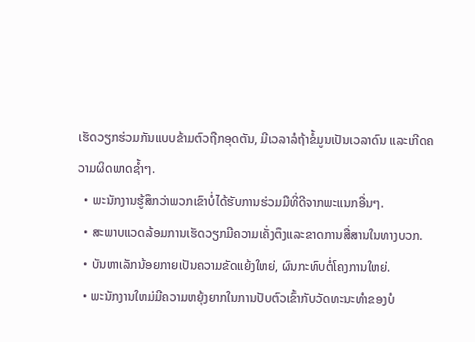ເຮັດວຽກຮ່ວມກັນແບບຂ້າມຕົວຖືກອຸດຕັນ, ມີເວລາລໍຖ້າຂໍ້ມູນເປັນເວລາດົນ ແລະເກີດຄວາມຜິດພາດຊ້ຳໆ.
  • ພະນັກງານຮູ້ສຶກວ່າພວກເຂົາບໍ່ໄດ້ຮັບການຮ່ວມມືທີ່ດີຈາກພະແນກອື່ນໆ.
  • ສະພາບແວດລ້ອມການເຮັດວຽກມີຄວາມເຄັ່ງຕຶງແລະຂາດການສື່ສານໃນທາງບວກ.
  • ບັນຫາເລັກນ້ອຍກາຍເປັນຄວາມຂັດແຍ້ງໃຫຍ່, ຜົນກະທົບຕໍ່ໂຄງການໃຫຍ່.
  • ພະນັກງານໃຫມ່ມີຄວາມຫຍຸ້ງຍາກໃນການປັບຕົວເຂົ້າກັບວັດທະນະທໍາຂອງບໍ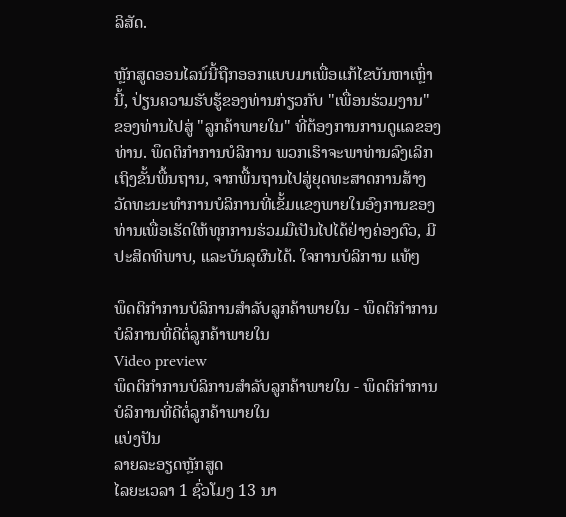ລິສັດ.

ຫຼັກສູດອອນໄລນ໌ນີ້ຖືກອອກແບບມາເພື່ອແກ້ໄຂບັນຫາເຫຼົ່ານີ້, ປ່ຽນຄວາມຮັບຮູ້ຂອງທ່ານກ່ຽວກັບ "ເພື່ອນຮ່ວມງານ" ຂອງທ່ານໄປສູ່ "ລູກຄ້າພາຍໃນ" ທີ່ຕ້ອງການການດູແລຂອງທ່ານ. ພຶດຕິກໍາການບໍລິການ ພວກເຮົາຈະພາທ່ານລົງເລິກເຖິງຂັ້ນພື້ນຖານ, ຈາກພື້ນຖານໄປສູ່ຍຸດທະສາດການສ້າງວັດທະນະທໍາການບໍລິການທີ່ເຂັ້ມແຂງພາຍໃນອົງການຂອງທ່ານເພື່ອເຮັດໃຫ້ທຸກການຮ່ວມມືເປັນໄປໄດ້ຢ່າງຄ່ອງຕົວ, ມີປະສິດທິພາບ, ແລະບັນລຸຜົນໄດ້. ໃຈການບໍລິການ ແທ້ໆ

ພຶດຕິກໍາການບໍລິການສໍາລັບລູກຄ້າພາຍໃນ - ພຶດຕິກໍາການບໍລິການທີ່ດີຕໍ່ລູກຄ້າພາຍໃນ
Video preview
ພຶດຕິກໍາການບໍລິການສໍາລັບລູກຄ້າພາຍໃນ - ພຶດຕິກໍາການບໍລິການທີ່ດີຕໍ່ລູກຄ້າພາຍໃນ
ແບ່ງປັນ
ລາຍລະອຽດຫຼັກສູດ
ໄລຍະເວລາ 1 ຊົ່ວໂມງ 13 ນາ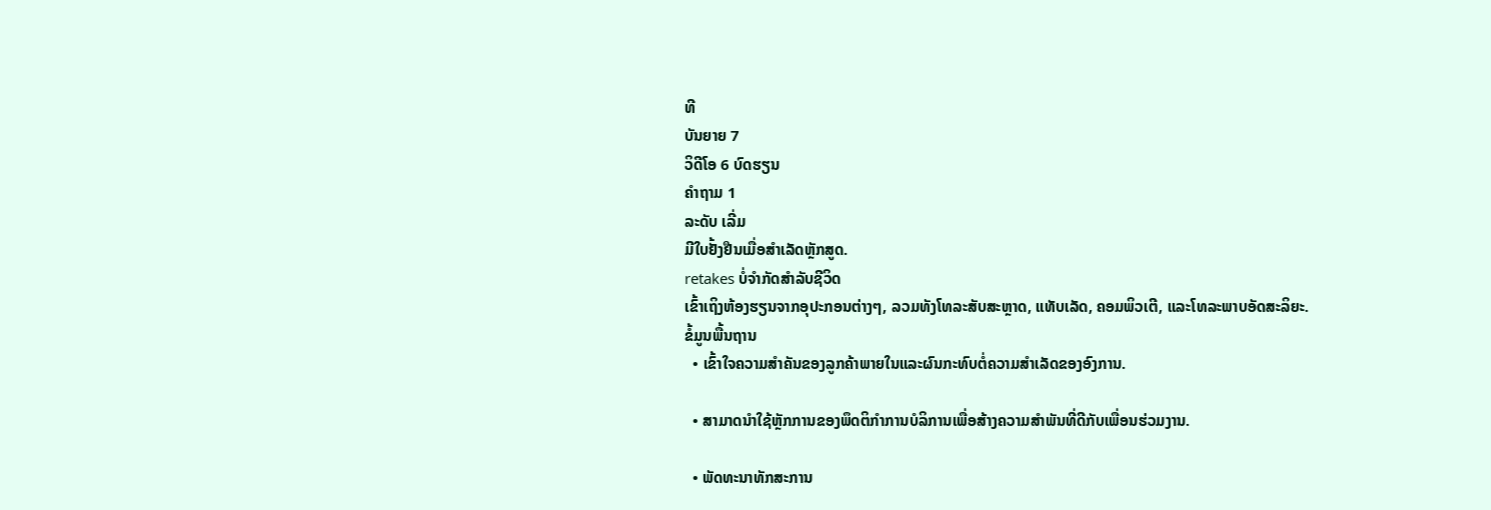ທີ
ບັນຍາຍ 7
ວິດີໂອ 6 ບົດຮຽນ
ຄຳຖາມ 1
ລະດັບ ເລີ່ມ
ມີໃບຢັ້ງຢືນເມື່ອສໍາເລັດຫຼັກສູດ.
retakes ບໍ່ຈໍາກັດສໍາລັບຊີວິດ
ເຂົ້າເຖິງຫ້ອງຮຽນຈາກອຸປະກອນຕ່າງໆ, ລວມທັງໂທລະສັບສະຫຼາດ, ແທັບເລັດ, ຄອມພິວເຕີ, ແລະໂທລະພາບອັດສະລິຍະ.
ຂໍ້ມູນພື້ນຖານ
  • ເຂົ້າໃຈຄວາມສໍາຄັນຂອງລູກຄ້າພາຍໃນແລະຜົນກະທົບຕໍ່ຄວາມສໍາເລັດຂອງອົງການ.

  • ສາມາດນໍາໃຊ້ຫຼັກການຂອງພຶດຕິກໍາການບໍລິການເພື່ອສ້າງຄວາມສໍາພັນທີ່ດີກັບເພື່ອນຮ່ວມງານ.

  • ພັດທະນາທັກສະການ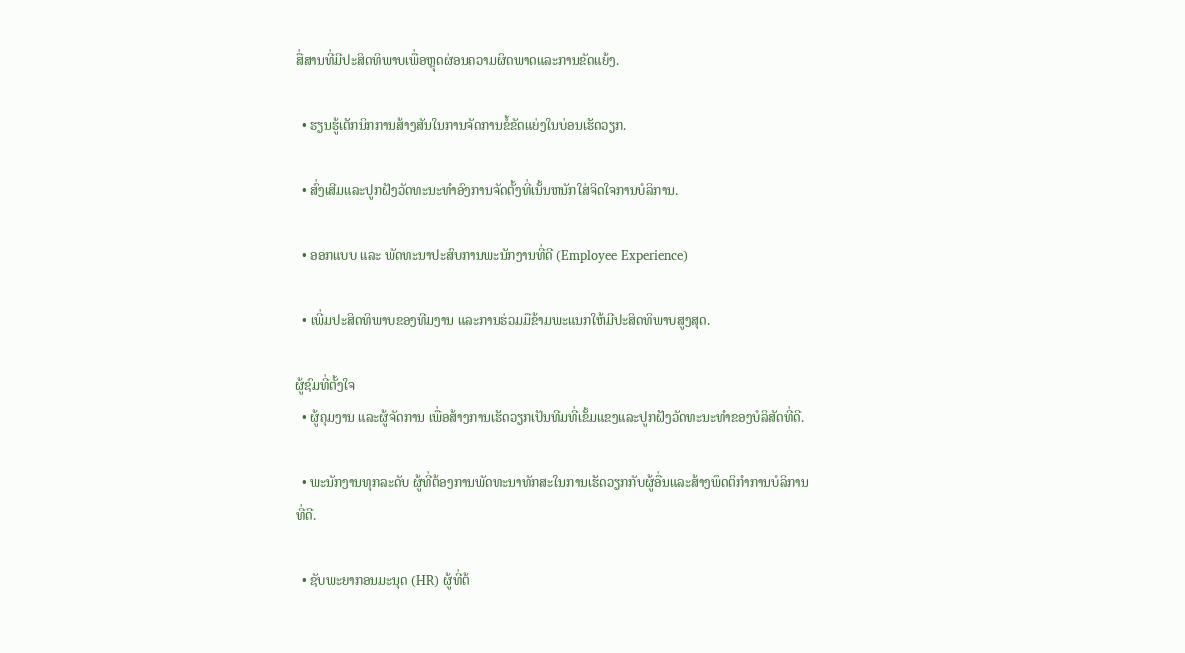ສື່ສານທີ່ມີປະສິດທິພາບເພື່ອຫຼຸດຜ່ອນຄວາມຜິດພາດແລະການຂັດແຍ້ງ.

  • ຮຽນຮູ້ເຕັກນິກການສ້າງສັນໃນການຈັດການຂໍ້ຂັດແຍ່ງໃນບ່ອນເຮັດວຽກ.

  • ສົ່ງເສີມແລະປູກຝັງວັດທະນະທໍາອົງການຈັດຕັ້ງທີ່ເນັ້ນຫນັກໃສ່ຈິດໃຈການບໍລິການ.

  • ອອກແບບ ແລະ ພັດທະນາປະສົບການພະນັກງານທີ່ດີ (Employee Experience)

  • ເພີ່ມປະສິດທິພາບຂອງທີມງານ ແລະການຮ່ວມມືຂ້າມພະແນກໃຫ້ມີປະສິດທິພາບສູງສຸດ.

ຜູ້ຊົມທີ່ຕັ້ງໃຈ
  • ຜູ້ຄຸມງານ ແລະຜູ້ຈັດການ ເພື່ອສ້າງການເຮັດວຽກເປັນທີມທີ່ເຂັ້ມແຂງແລະປູກຝັງວັດທະນະທໍາຂອງບໍລິສັດທີ່ດີ.

  • ພະນັກງານທຸກລະດັບ ຜູ້ທີ່ຕ້ອງການພັດທະນາທັກສະໃນການເຮັດວຽກກັບຜູ້ອື່ນແລະສ້າງພຶດຕິກໍາການບໍລິການທີ່ດີ.

  • ຊັບພະຍາກອນມະນຸດ (HR) ຜູ້ທີ່ຕ້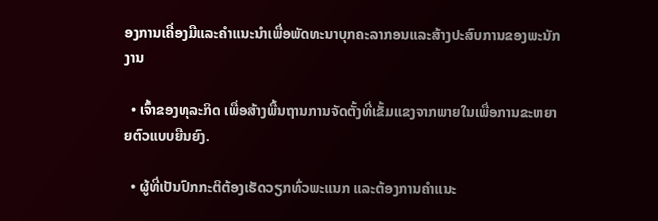ອງການເຄື່ອງມືແລະຄໍາແນະນໍາເພື່ອພັດທະນາບຸກຄະລາກອນແລະສ້າງປະສົບການຂອງພະນັກງານ

  • ເຈົ້າຂອງທຸລະກິດ ເພື່ອສ້າງພື້ນຖານການຈັດຕັ້ງທີ່ເຂັ້ມແຂງຈາກພາຍໃນເພື່ອການຂະຫຍາຍຕົວແບບຍືນຍົງ.

  • ຜູ້ທີ່ເປັນປົກກະຕິຕ້ອງເຮັດວຽກທົ່ວພະແນກ ແລະຕ້ອງການຄໍາແນະ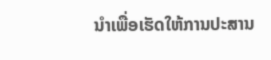ນໍາເພື່ອເຮັດໃຫ້ການປະສານ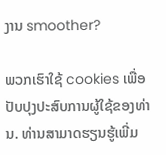ງານ smoother?

ພວກເຮົາໃຊ້ cookies ເພື່ອປັບປຸງປະສົບການຜູ້ໃຊ້ຂອງທ່ານ. ທ່ານສາມາດຮຽນຮູ້ເພີ່ມ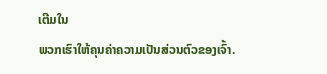ເຕີມໃນ
ພວກເຮົາໃຫ້ຄຸນຄ່າຄວາມເປັນສ່ວນຕົວຂອງເຈົ້າ.